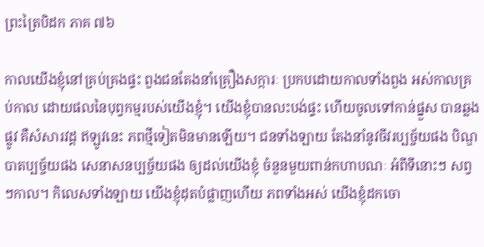ព្រះត្រៃបិដក ភាគ ៧៦

កាលយើងខ្ញុំនៅគ្រប់គ្រងផ្ទះ ពួងជនតែងនាំគ្រឿងសក្ការៈ ប្រកបដោយកាលទាំងពួង អស់កាលគ្រប់កាល ដោយផលនៃបុព្វកម្មរបស់យើងខ្ញុំ។ យើងខ្ញុំបានលះបង់ផ្ទះ ហើយចូលទៅកាន់ផ្នួស បានឆ្លងផ្លូវ គឺសំសារវដ្ដ ឥឡូវនេះ ភពថ្មីទៀតមិនមានឡើយ។ ជនទាំងឡាយ តែងនាំនូវចីវរប្បច្ច័យផង បិណ្ឌបាតប្បច្ច័យផង សេនាសនប្បច្ច័យផង ឲ្យដល់យើងខ្ញុំ ចំនួនមួយពាន់កហាបណៈ អំពីទីនោះៗ សព្វៗកាល។ កិលេសទាំងឡាយ យើងខ្ញុំដុតបំផ្លាញហើយ ភពទាំងអស់ យើងខ្ញុំដកចោ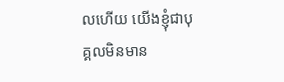លហើយ យើងខ្ញុំជាបុគ្គលមិនមាន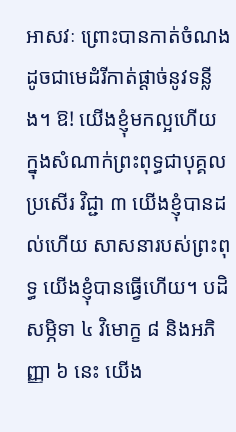អាសវៈ ព្រោះបានកាត់ចំណង ដូចជាមេដំរីកាត់ផ្ដាច់នូវទន្លីង។ ឱ! យើងខ្ញុំមកល្អហើយ ក្នុងសំណាក់ព្រះពុទ្ធជាបុគ្គលប្រសើរ វិជ្ជា ៣ យើងខ្ញុំបានដល់ហើយ សាសនារបស់ព្រះពុទ្ធ យើងខ្ញុំបានធ្វើហើយ។ បដិសម្ភិទា ៤ វិមោក្ខ ៨ និងអភិញ្ញា ៦ នេះ យើង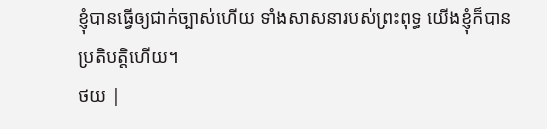ខ្ញុំបានធ្វើឲ្យជាក់ច្បាស់ហើយ ទាំងសាសនារបស់ព្រះពុទ្ធ យើងខ្ញុំក៏បានប្រតិបត្តិហើយ។
ថយ |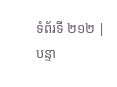ទំព័រទី ២១២ | បន្ទា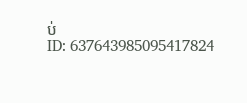ប់
ID: 637643985095417824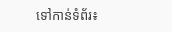ទៅកាន់ទំព័រ៖